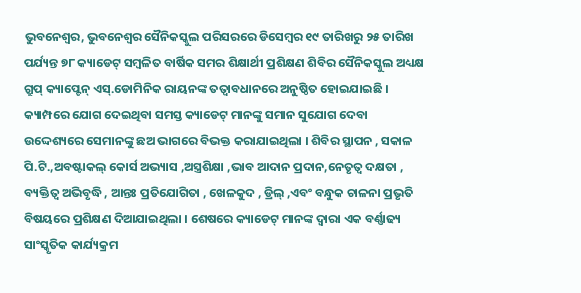ଭୁବନେଶ୍ୱର, ଭୁବନେଶ୍ୱର ସୈନିକସ୍କୁଲ ପରିସରରେ ଡିସେମ୍ବର ୧୯ ତାରିଖରୁ ୨୫ ତାରିଖ ପର୍ଯ୍ୟନ୍ତ ୭୮ କ୍ୟାଡେଟ୍ ସମ୍ବଳିତ ବାର୍ଷିକ ସମର ଶିକ୍ଷାର୍ଥୀ ପ୍ରଶିକ୍ଷଣ ଶିବିର ସୈନିକସ୍କୁଲ ଅଧ୍ୟକ୍ଷ ଗ୍ରୁପ୍ କ୍ୟାପ୍ଟେନ୍ ଏସ୍.ଡୋମିନିକ ରାୟନଙ୍କ ତତ୍ୱାବଧାନରେ ଅନୁଷ୍ଠିତ ହୋଇଯାଇଛି ।
କ୍ୟାମ୍ପରେ ଯୋଗ ଦେଇଥିବା ସମସ୍ତ କ୍ୟାଡେଟ୍ ମାନଙ୍କୁ ସମାନ ସୁଯୋଗ ଦେବା ଉଦ୍ଦେଶ୍ୟରେ ସେମାନଙ୍କୁ ଛଅ ଭାଗରେ ବିଭକ୍ତ କରାଯାଇଥିଲା । ଶିବିର ସ୍ଥାପନ , ସକାଳ ପି.ଟି.,ଅବଷ୍ଟାକଲ୍ କୋର୍ସ ଅଭ୍ୟାସ ,ଅସ୍ତ୍ରଶିକ୍ଷା ,ଭାବ ଆଦାନ ପ୍ରଦାନ,ନେତୃତ୍ୱ ଦକ୍ଷତା , ବ୍ୟକ୍ତିତ୍ୱ ଅଭିବୃଦ୍ଧି , ଆନ୍ତଃ ପ୍ରତିଯୋଗିତା , ଖେଳକୁଦ , ଡ୍ରିଲ୍ ,ଏବଂ ବନ୍ଧୁକ ଚାଳନା ପ୍ରଭୃତି ବିଷୟରେ ପ୍ରଶିକ୍ଷଣ ଦିଆଯାଇଥିଲା । ଶେଷରେ କ୍ୟାଡେଟ୍ ମାନଙ୍କ ଦ୍ୱାରା ଏକ ବର୍ଣ୍ଣାଢ୍ୟ ସାଂସ୍କୃତିକ କାର୍ଯ୍ୟକ୍ରମ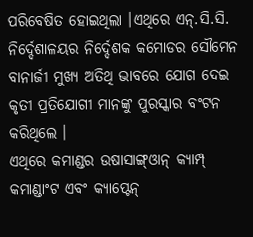ପରିବେଷିତ ହୋଇଥିଲା ।ଏଥିରେ ଏନ୍.ସି.ସି. ନିର୍ଦ୍ଦେଶାଳୟର ନିର୍ଦ୍ଦେଶକ କମୋଡର ସୌମେନ ବାନାର୍ଜୀ ମୁଖ୍ୟ ଅତିଥି ଭାବରେ ଯୋଗ ଦେଇ କୃତୀ ପ୍ରତିଯୋଗୀ ମାନଙ୍କୁ ପୁରସ୍କାର ବଂଟନ କରିଥିଲେ ।
ଏଥିରେ କମାଣ୍ଡର ଉଷାସାଙ୍ଗ୍ଓାନ୍ କ୍ୟାମ୍ପ୍ କମାଣ୍ଡାଂଟ ଏବଂ କ୍ୟାପ୍ଟେନ୍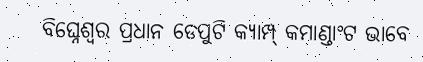ବିଘ୍ନେଶ୍ୱର ପ୍ରଧାନ ଡେପୁଟି କ୍ୟାମ୍ପ୍ କମାଣ୍ଡାଂଟ ଭାବେ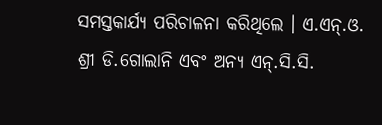ସମସ୍ତକାର୍ଯ୍ୟ ପରିଚାଳନା କରିଥିଲେ । ଏ.ଏନ୍.ଓ. ଶ୍ରୀ ଡି.ଗୋଲାନି ଏବଂ ଅନ୍ୟ ଏନ୍.ସି.ସି.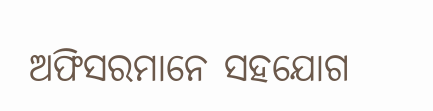ଅଫିସରମାନେ ସହଯୋଗ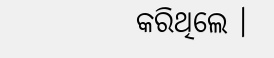କରିଥିଲେ ।